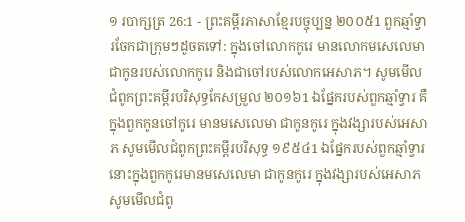១ របាក្សត្រ 26:1 - ព្រះគម្ពីរភាសាខ្មែរបច្ចុប្បន្ន ២០០៥1 ពួកឆ្មាំទ្វារចែកជាក្រុមៗដូចតទៅ: ក្នុងចៅលោកកូរេ មានលោកមសេលេមាជាកូនរបស់លោកកូរេ និងជាចៅរបស់លោកអេសាភ។ សូមមើលជំពូកព្រះគម្ពីរបរិសុទ្ធកែសម្រួល ២០១៦1 ឯផ្នែករបស់ពួកឆ្មាំទ្វារ គឺក្នុងពួកកូនចៅកូរេ មានមសេលេមា ជាកូនកូរេ ក្នុងវង្សារបស់អេសាភ សូមមើលជំពូកព្រះគម្ពីរបរិសុទ្ធ ១៩៥៤1 ឯផ្នែករបស់ពួកឆ្មាំទ្វារ នោះក្នុងពួកកូរេមានមសេលេមា ជាកូនកូរេ ក្នុងវង្សារបស់អេសាភ សូមមើលជំពូ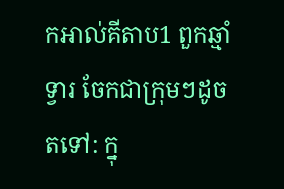កអាល់គីតាប1 ពួកឆ្មាំទ្វារ ចែកជាក្រុមៗដូចតទៅ: ក្នុ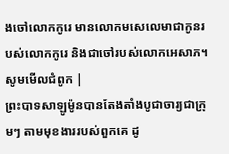ងចៅលោកកូរេ មានលោកមសេលេមាជាកូនរបស់លោកកូរេ និងជាចៅរបស់លោកអេសាភ។ សូមមើលជំពូក |
ព្រះបាទសាឡូម៉ូនបានតែងតាំងបូជាចារ្យជាក្រុមៗ តាមមុខងាររបស់ពួកគេ ដូ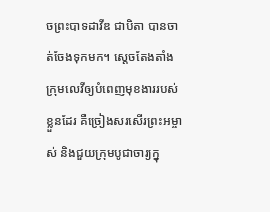ចព្រះបាទដាវីឌ ជាបិតា បានចាត់ចែងទុកមក។ ស្ដេចតែងតាំងក្រុមលេវីឲ្យបំពេញមុខងាររបស់ខ្លួនដែរ គឺច្រៀងសរសើរព្រះអម្ចាស់ និងជួយក្រុមបូជាចារ្យក្នុ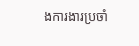ងការងារប្រចាំ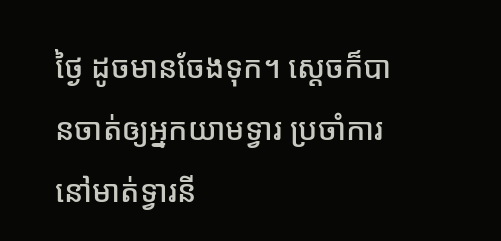ថ្ងៃ ដូចមានចែងទុក។ ស្ដេចក៏បានចាត់ឲ្យអ្នកយាមទ្វារ ប្រចាំការនៅមាត់ទ្វារនី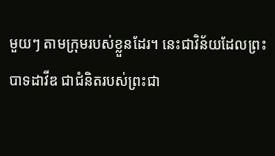មួយៗ តាមក្រុមរបស់ខ្លួនដែរ។ នេះជាវិន័យដែលព្រះបាទដាវីឌ ជាជំនិតរបស់ព្រះជា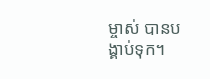ម្ចាស់ បានបង្គាប់ទុក។